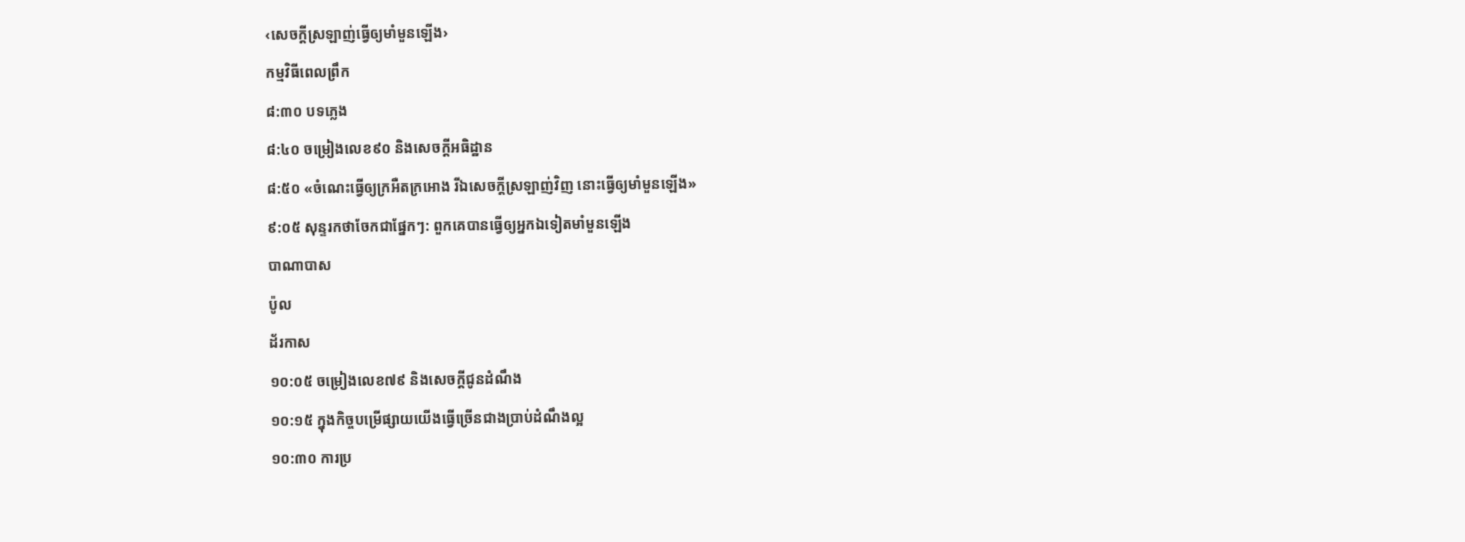‹សេចក្ដីស្រឡាញ់ធ្វើឲ្យមាំមួនឡើង›
កម្មវិធីពេលព្រឹក
៨:៣០ បទភ្លេង
៨:៤០ ចម្រៀងលេខ៩០ និងសេចក្ដីអធិដ្ឋាន
៨:៥០ «ចំណេះធ្វើឲ្យក្រអឺតក្រអោង រីឯសេចក្ដីស្រឡាញ់វិញ នោះធ្វើឲ្យមាំមួនឡើង»
៩:០៥ សុន្ទរកថាចែកជាផ្នែកៗ: ពួកគេបានធ្វើឲ្យអ្នកឯទៀតមាំមួនឡើង
បាណាបាស
ប៉ូល
ដ័រកាស
១០:០៥ ចម្រៀងលេខ៧៩ និងសេចក្ដីជូនដំណឹង
១០:១៥ ក្នុងកិច្ចបម្រើផ្សាយយើងធ្វើច្រើនជាងប្រាប់ដំណឹងល្អ
១០:៣០ ការប្រ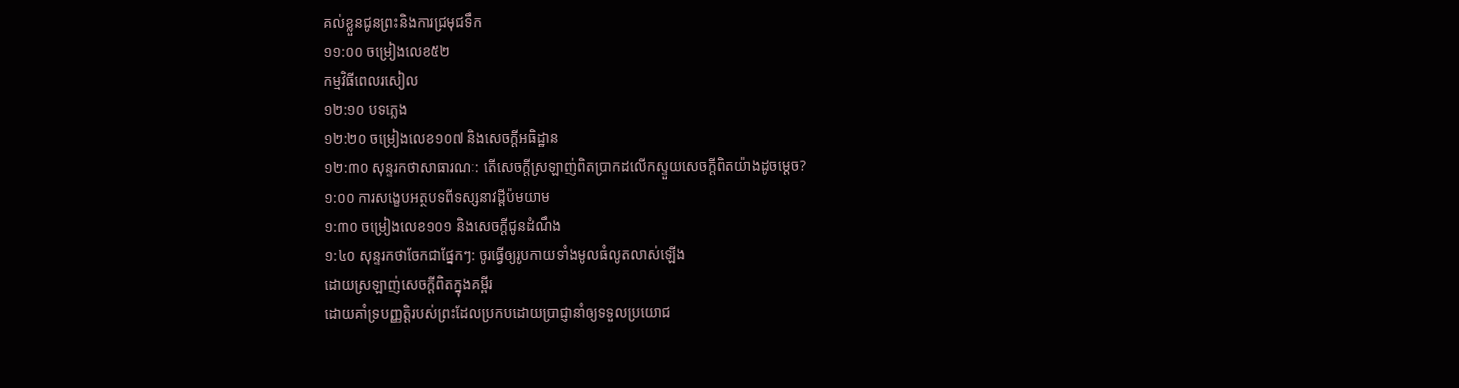គល់ខ្លួនជូនព្រះនិងការជ្រមុជទឹក
១១:០០ ចម្រៀងលេខ៥២
កម្មវិធីពេលរសៀល
១២:១០ បទភ្លេង
១២:២០ ចម្រៀងលេខ១០៧ និងសេចក្ដីអធិដ្ឋាន
១២:៣០ សុន្ទរកថាសាធារណៈ: តើសេចក្ដីស្រឡាញ់ពិតប្រាកដលើកស្ទួយសេចក្ដីពិតយ៉ាងដូចម្ដេច?
១:០០ ការសង្ខេបអត្ថបទពីទស្សនាវដ្ដីប៉មយាម
១:៣០ ចម្រៀងលេខ១០១ និងសេចក្ដីជូនដំណឹង
១:៤០ សុន្ទរកថាចែកជាផ្នែកៗ: ចូរធ្វើឲ្យរូបកាយទាំងមូលធំលូតលាស់ឡើង
ដោយស្រឡាញ់សេចក្ដីពិតក្នុងគម្ពីរ
ដោយគាំទ្របញ្ញត្ដិរបស់ព្រះដែលប្រកបដោយប្រាជ្ញានាំឲ្យទទួលប្រយោជ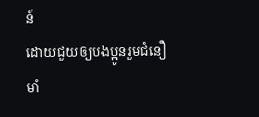ន៍
ដោយជួយឲ្យបងប្អូនរួមជំនឿមាំ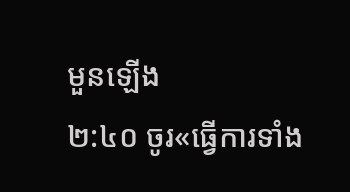មួនឡើង
២:៤០ ចូរ«ធ្វើការទាំង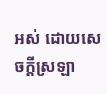អស់ ដោយសេចក្ដីស្រឡា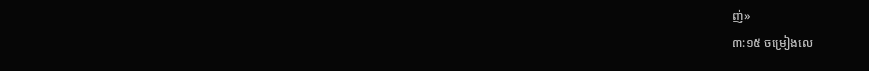ញ់»
៣:១៥ ចម្រៀងលេ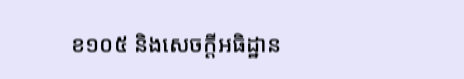ខ១០៥ និងសេចក្ដីអធិដ្ឋាន